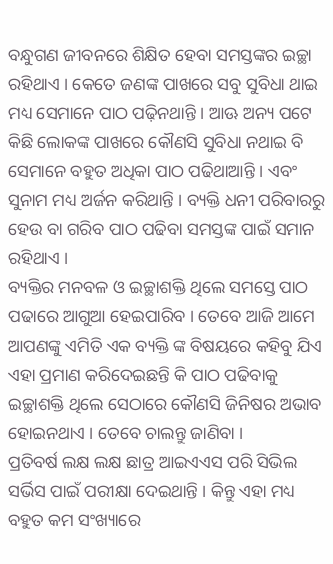ବନ୍ଧୁଗଣ ଜୀବନରେ ଶିକ୍ଷିତ ହେବା ସମସ୍ତଙ୍କର ଇଚ୍ଛା ରହିଥାଏ । କେତେ ଜଣଙ୍କ ପାଖରେ ସବୁ ସୁବିଧା ଥାଇ ମଧ୍ୟ ସେମାନେ ପାଠ ପଢ଼ିନଥାନ୍ତି । ଆଊ ଅନ୍ୟ ପଟେ କିଛି ଲୋକଙ୍କ ପାଖରେ କୌଣସି ସୁବିଧା ନଥାଇ ବି ସେମାନେ ବହୁତ ଅଧିକା ପାଠ ପଢିଥାଆନ୍ତି । ଏବଂ ସୁନାମ ମଧ୍ୟ ଅର୍ଜନ କରିଥାନ୍ତି । ବ୍ୟକ୍ତି ଧନୀ ପରିବାରରୁ ହେଉ ବା ଗରିବ ପାଠ ପଢିବା ସମସ୍ତଙ୍କ ପାଇଁ ସମାନ ରହିଥାଏ ।
ବ୍ୟକ୍ତିର ମନବଳ ଓ ଇଚ୍ଛାଶକ୍ତି ଥିଲେ ସମସ୍ତେ ପାଠ ପଢାରେ ଆଗୁଆ ହେଇପାରିବ । ତେବେ ଆଜି ଆମେ ଆପଣଙ୍କୁ ଏମିତି ଏକ ବ୍ୟକ୍ତି ଙ୍କ ବିଷୟରେ କହିବୁ ଯିଏ ଏହା ପ୍ରମାଣ କରିଦେଇଛନ୍ତି କି ପାଠ ପଢିବାକୁ ଇଚ୍ଛାଶକ୍ତି ଥିଲେ ସେଠାରେ କୌଣସି ଜିନିଷର ଅଭାବ ହୋଇନଥାଏ । ତେବେ ଚାଲନ୍ତୁ ଜାଣିବା ।
ପ୍ରତିବର୍ଷ ଲକ୍ଷ ଲକ୍ଷ ଛାତ୍ର ଆଇଏଏସ ପରି ସିଭିଲ ସର୍ଭିସ ପାଇଁ ପରୀକ୍ଷା ଦେଇଥାନ୍ତି । କିନ୍ତୁ ଏହା ମଧ୍ୟ ବହୁତ କମ ସଂଖ୍ୟାରେ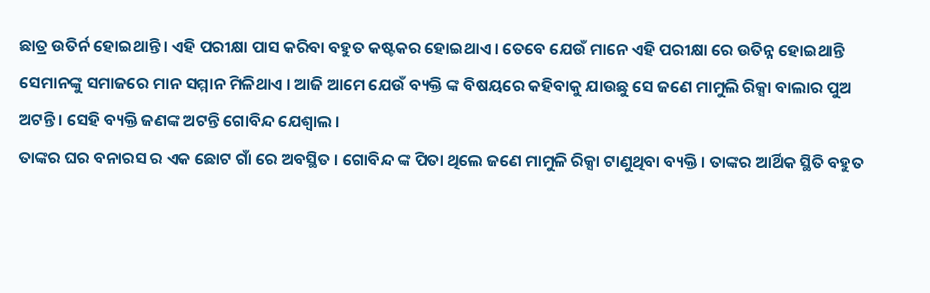ଛାତ୍ର ଉତିର୍ନ ହୋଇଥାନ୍ତି । ଏହି ପରୀକ୍ଷା ପାସ କରିବା ବହୁତ କଷ୍ଟକର ହୋଇଥାଏ । ତେବେ ଯେଉଁ ମାନେ ଏହି ପରୀକ୍ଷା ରେ ଉତିନ୍ନ ହୋଇଥାନ୍ତି ସେମାନଙ୍କୁ ସମାଜରେ ମାନ ସମ୍ମାନ ମିଳିଥାଏ । ଆଜି ଆମେ ଯେଉଁ ବ୍ୟକ୍ତି ଙ୍କ ବିଷୟରେ କହିବାକୁ ଯାଉଛୁ ସେ ଜଣେ ମାମୁଲି ରିକ୍ସା ବାଲାର ପୁଅ ଅଟନ୍ତି । ସେହି ବ୍ୟକ୍ତି ଜଣଙ୍କ ଅଟନ୍ତି ଗୋବିନ୍ଦ ଯେଶ୍ୱାଲ ।
ତାଙ୍କର ଘର ବନାରସ ର ଏକ ଛୋଟ ଗାଁ ରେ ଅବସ୍ଥିତ । ଗୋବିନ୍ଦ ଙ୍କ ପିତା ଥିଲେ ଜଣେ ମାମୁଳି ରିକ୍ସା ଟାଣୁଥିବା ବ୍ୟକ୍ତି । ତାଙ୍କର ଆର୍ଥିକ ସ୍ଥିତି ବହୁତ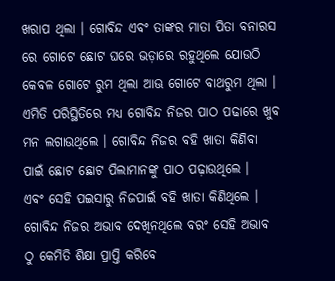ଖରାପ ଥିଲା । ଗୋବିନ୍ଦ ଏବଂ ତାଙ୍କର ମାତା ପିତା ବନାରସ ରେ ଗୋଟେ ଛୋଟ ଘରେ ଭଡ଼ାରେ ରହୁଥିଲେ ଯୋଉଠି କେବଳ ଗୋଟେ ରୁମ ଥିଲା ଆଊ ଗୋଟେ ବାଥରୁମ ଥିଲା । ଏମିତି ପରିସ୍ଥିତିରେ ମଧ୍ୟ ଗୋବିନ୍ଦ ନିଜର ପାଠ ପଢାରେ ଖୁବ ମନ ଲଗାଉଥିଲେ । ଗୋବିନ୍ଦ ନିଜର ବହି ଖାତା କିଣିବା ପାଇଁ ଛୋଟ ଛୋଟ ପିଲାମାନଙ୍କୁ ପାଠ ପଢ଼ାଉଥିଲେ ।
ଏବଂ ସେହି ପଇସାରୁ ନିଜପାଇଁ ବହି ଖାତା କିଣିଥିଲେ । ଗୋବିନ୍ଦ ନିଜର ଅଭାବ ଦେଖିନଥିଲେ ବରଂ ସେହି ଅଭାବ ଠୁ କେମିତି ଶିକ୍ଷା ପ୍ରାପ୍ତି କରିବେ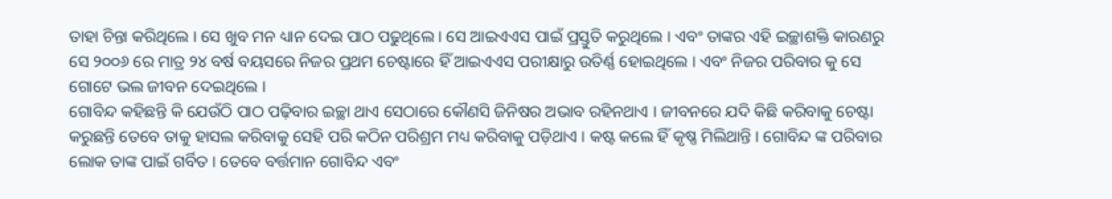ତାହା ଚିନ୍ତା କରିଥିଲେ । ସେ ଖୁବ ମନ ଧ୍ୟାନ ଦେଇ ପାଠ ପଢୁଥିଲେ । ସେ ଆଇଏଏସ ପାଇଁ ପ୍ରସ୍ତୁତି କରୁଥିଲେ । ଏବଂ ତାଙ୍କର ଏହି ଇଚ୍ଛାଶକ୍ତି କାରଣରୁ ସେ ୨୦୦୬ ରେ ମାତ୍ର ୨୪ ବର୍ଷ ବୟସରେ ନିଜର ପ୍ରଥମ ଚେଷ୍ଟାରେ ହିଁ ଆଇଏଏସ ପରୀକ୍ଷାରୁ ଉତିର୍ଣ୍ଣ ହୋଇଥିଲେ । ଏବଂ ନିଜର ପରିବାର କୁ ସେ ଗୋଟେ ଭଲ ଜୀବନ ଦେଇଥିଲେ ।
ଗୋବିନ୍ଦ କହିଛନ୍ତି କି ଯେଉଁଠି ପାଠ ପଢ଼ିବାର ଇଚ୍ଛା ଥାଏ ସେଠାରେ କୌଣସି ଜିନିଷର ଅଭାବ ରହିନଥାଏ । ଜୀବନରେ ଯଦି କିଛି କରିବାକୁ ଚେଷ୍ଟା କରୁଛନ୍ତି ତେବେ ତାକୁ ହାସଲ କରିବାକୁ ସେହି ପରି କଠିନ ପରିଶ୍ରମ ମଧ୍ୟ କରିବାକୁ ପଡ଼ିଥାଏ । କଷ୍ଟ କଲେ ହିଁ କୃଷ୍ଣ ମିଲିଥାନ୍ତି । ଗୋବିନ୍ଦ ଙ୍କ ପରିବାର ଲୋକ ତାଙ୍କ ପାଇଁ ଗର୍ବିତ । ତେବେ ବର୍ତ୍ତମାନ ଗୋବିନ୍ଦ ଏବଂ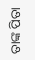ତାଙ୍କ ପିତା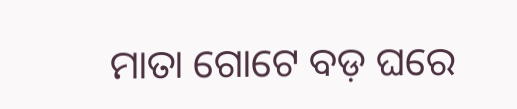ମାତା ଗୋଟେ ବଡ଼ ଘରେ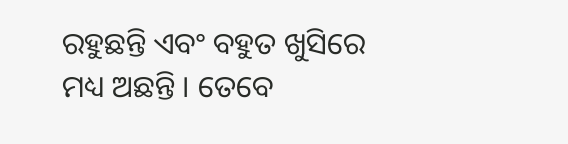ରହୁଛନ୍ତି ଏବଂ ବହୁତ ଖୁସିରେ ମଧ୍ୟ ଅଛନ୍ତି । ତେବେ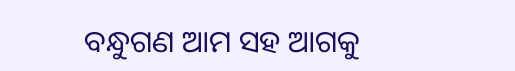ବନ୍ଧୁଗଣ ଆମ ସହ ଆଗକୁ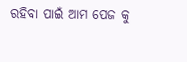ରହିବା ପାଇଁ ଆମ ପେଜ କୁ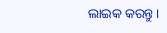ଲାଇକ କରନ୍ତୁ ।